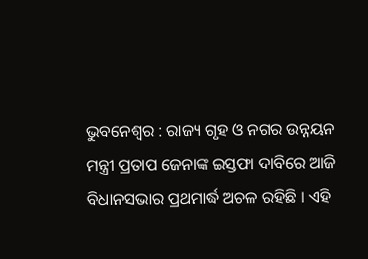ଭୁବନେଶ୍ୱର : ରାଜ୍ୟ ଗୃହ ଓ ନଗର ଉନ୍ନୟନ ମନ୍ତ୍ରୀ ପ୍ରତାପ ଜେନାଙ୍କ ଇସ୍ତଫା ଦାବିରେ ଆଜି ବିଧାନସଭାର ପ୍ରଥମାର୍ଦ୍ଧ ଅଚଳ ରହିଛି । ଏହି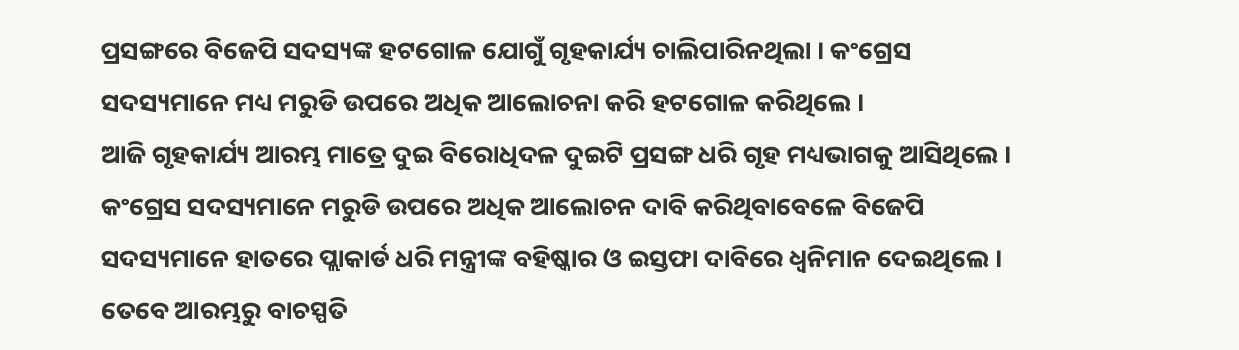ପ୍ରସଙ୍ଗରେ ବିଜେପି ସଦସ୍ୟଙ୍କ ହଟଗୋଳ ଯୋଗୁଁ ଗୃହକାର୍ଯ୍ୟ ଚାଲିପାରିନଥିଲା । କଂଗ୍ରେସ ସଦସ୍ୟମାନେ ମଧ୍ୟ ମରୁଡି ଉପରେ ଅଧିକ ଆଲୋଚନା କରି ହଟଗୋଳ କରିଥିଲେ ।
ଆଜି ଗୃହକାର୍ଯ୍ୟ ଆରମ୍ଭ ମାତ୍ରେ ଦୁଇ ବିରୋଧିଦଳ ଦୁଇଟି ପ୍ରସଙ୍ଗ ଧରି ଗୃହ ମଧ୍ୟଭାଗକୁ ଆସିଥିଲେ । କଂଗ୍ରେସ ସଦସ୍ୟମାନେ ମରୁଡି ଉପରେ ଅଧିକ ଆଲୋଚନ ଦାବି କରିଥିବାବେଳେ ବିଜେପି ସଦସ୍ୟମାନେ ହାତରେ ପ୍ଲାକାର୍ଡ ଧରି ମନ୍ତ୍ରୀଙ୍କ ବହିଷ୍କାର ଓ ଇସ୍ତଫା ଦାବିରେ ଧ୍ୱନିମାନ ଦେଇଥିଲେ ।
ତେବେ ଆରମ୍ଭରୁ ବାଚସ୍ପତି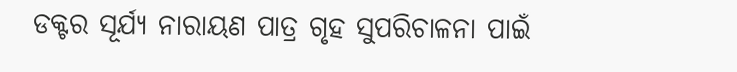ଡକ୍ଟର ସୂର୍ଯ୍ୟ ନାରାୟଣ ପାତ୍ର ଗୃହ ସୁପରିଚାଳନା ପାଇଁ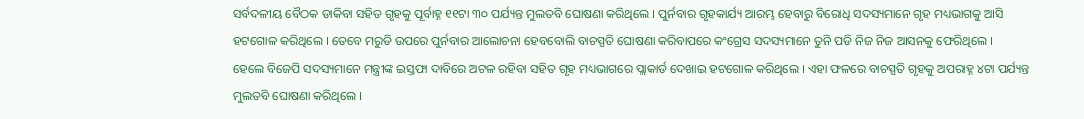ସର୍ବଦଳୀୟ ବୈଠକ ଡାକିବା ସହିତ ଗୃହକୁ ପୂର୍ବାହ୍ନ ୧୧ଟା ୩୦ ପର୍ଯ୍ୟନ୍ତ ମୁଲତବି ଘୋଷଣା କରିଥିଲେ । ପୁର୍ନବାର ଗୃହକାର୍ଯ୍ୟ ଆରମ୍ଭ ହେବାରୁ ବିରୋଧି ସଦସ୍ୟମାନେ ଗୃହ ମଧ୍ୟଭାଗକୁ ଆସି ହଟଗୋଳ କରିଥିଲେ । ତେବେ ମରୁଡି ଉପରେ ପୁର୍ନବାର ଆଲୋଚନା ହେବବୋଲି ବାଚସ୍ପତି ଘୋଷଣା କରିବାପରେ କଂଗ୍ରେସ ସଦସ୍ୟମାନେ ତୁନି ପଡି ନିଜ ନିଜ ଆସନକୁ ଫେରିଥିଲେ ।
ହେଲେ ବିଜେପି ସଦସ୍ୟମାନେ ମନ୍ତ୍ରୀଙ୍କ ଇସ୍ତଫା ଦାବିରେ ଅଟଳ ରହିବା ସହିତ ଗୃହ ମଧ୍ୟଭାଗରେ ପ୍ଲାକାର୍ଡ ଦେଖାଇ ହଟଗୋଳ କରିଥିଲେ । ଏହା ଫଳରେ ବାଚସ୍ପତି ଗୃହକୁ ଅପରାହ୍ନ ୪ଟା ପର୍ଯ୍ୟନ୍ତ ମୁଲତବି ଘୋଷଣା କରିଥିଲେ ।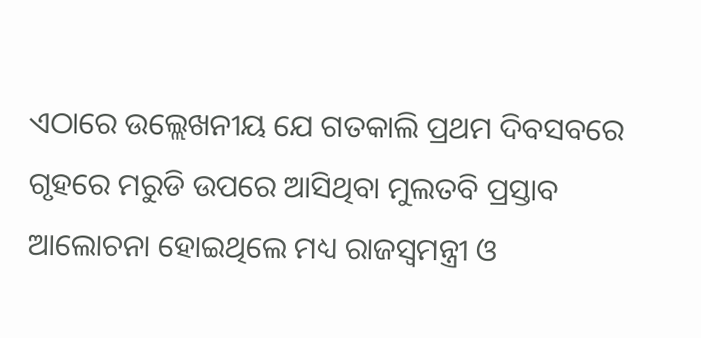ଏଠାରେ ଉଲ୍ଲେଖନୀୟ ଯେ ଗତକାଲି ପ୍ରଥମ ଦିବସବରେ ଗୃହରେ ମରୁଡି ଉପରେ ଆସିଥିବା ମୁଲତବି ପ୍ରସ୍ତାବ ଆଲୋଚନା ହୋଇଥିଲେ ମଧ୍ୟ ରାଜସ୍ୱମନ୍ତ୍ରୀ ଓ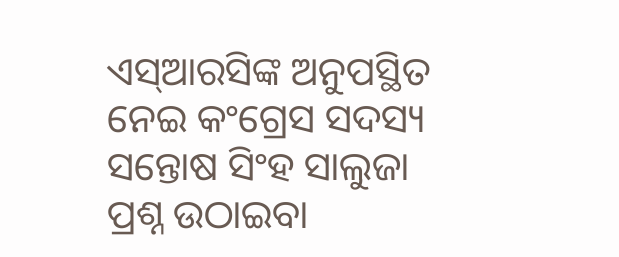ଏସ୍ଆରସିଙ୍କ ଅନୁପସ୍ଥିତ ନେଇ କଂଗ୍ରେସ ସଦସ୍ୟ ସନ୍ତୋଷ ସିଂହ ସାଲୁଜା ପ୍ରଶ୍ନ ଉଠାଇବା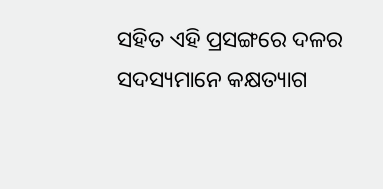ସହିତ ଏହି ପ୍ରସଙ୍ଗରେ ଦଳର ସଦସ୍ୟମାନେ କକ୍ଷତ୍ୟାଗ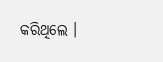କରିଥିଲେ ।